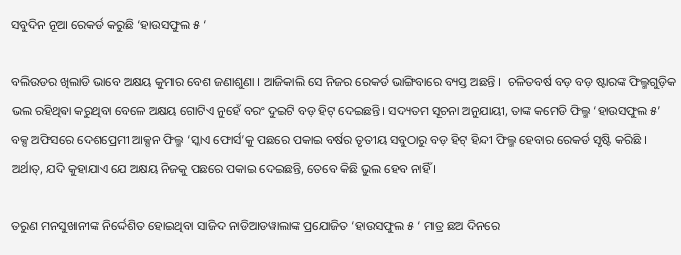ସବୁଦିନ ନୂଆ ରେକର୍ଡ କରୁଛି ‘ହାଉସଫୁଲ ୫ ‘

ବଲିଉଡର ଖିଲାଡି ଭାବେ ଅକ୍ଷୟ କୁମାର ବେଶ ଜଣାଶୁଣା । ଆଜିକାଲି ସେ ନିଜର ରେକର୍ଡ ଭାଙ୍ଗିବାରେ ବ୍ୟସ୍ତ ଅଛନ୍ତି ।  ଚଳିତବର୍ଷ ବଡ଼ ବଡ଼ ଷ୍ଟାରଙ୍କ ଫିଲ୍ମଗୁଡ଼ିକ ଭଲ ରହିଥିଵା କରୁଥିବା ବେଳେ ଅକ୍ଷୟ ଗୋଟିଏ ନୁହେଁ ବରଂ ଦୁଇଟି ବଡ଼ ହିଟ୍ ଦେଇଛନ୍ତି। ସଦ୍ୟତମ ସୂଚନା ଅନୁଯାୟୀ, ତାଙ୍କ କମେଡି ଫିଲ୍ମ ‘ହାଉସଫୁଲ ୫’ ବକ୍ସ ଅଫିସରେ ଦେଶପ୍ରେମୀ ଆକ୍ସନ ଫିଲ୍ମ ‘ସ୍କାଏ ଫୋର୍ସ’କୁ ପଛରେ ପକାଇ ବର୍ଷର ତୃତୀୟ ସବୁଠାରୁ ବଡ଼ ହିଟ୍ ହିନ୍ଦୀ ଫିଲ୍ମ ହେବାର ରେକର୍ଡ ସୃଷ୍ଟି କରିଛି । ଅର୍ଥାତ୍, ଯଦି କୁହାଯାଏ ଯେ ଅକ୍ଷୟ ନିଜକୁ ପଛରେ ପକାଇ ଦେଇଛନ୍ତି, ତେବେ କିଛି ଭୁଲ ହେବ ନାହିଁ ।

ତରୁଣ ମନସୁଖାନୀଙ୍କ ନିର୍ଦ୍ଦେଶିତ ହୋଇଥିବା ସାଜିଦ ନାଡିଆଡୱାଲାଙ୍କ ପ୍ରଯୋଜିତ ‘ହାଉସଫୁଲ ୫ ‘ ମାତ୍ର ଛଅ ଦିନରେ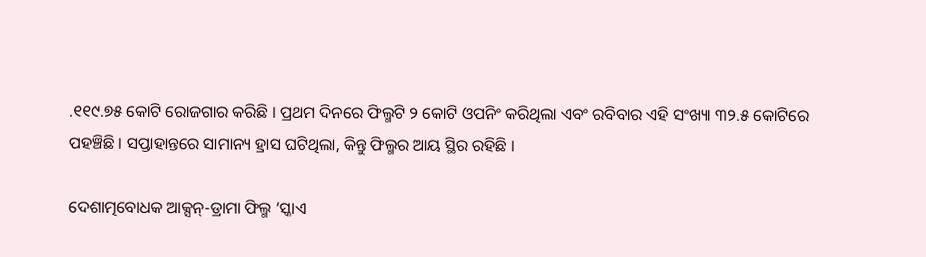.୧୧୯.୭୫ କୋଟି ରୋଜଗାର କରିଛି । ପ୍ରଥମ ଦିନରେ ଫିଲ୍ମଟି ୨ କୋଟି ଓପନିଂ କରିଥିଲା ଏବଂ ରବିବାର ଏହି ସଂଖ୍ୟା ୩୨.୫ କୋଟିରେ ପହଞ୍ଚିଛି । ସପ୍ତାହାନ୍ତରେ ସାମାନ୍ୟ ହ୍ରାସ ଘଟିଥିଲା, କିନ୍ତୁ ଫିଲ୍ମର ଆୟ ସ୍ଥିର ରହିଛି ।

ଦେଶାତ୍ମବୋଧକ ଆକ୍ସନ୍-ଡ୍ରାମା ଫିଲ୍ମ ‘ସ୍କାଏ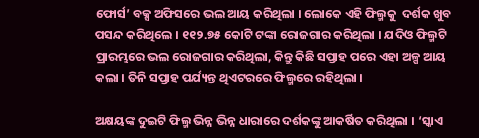ଫୋର୍ସ’ ବକ୍ସ ଅଫିସରେ ଭଲ ଆୟ କରିଥିଲା । ଲୋକେ ଏହି ଫିଲ୍ମକୁ  ଦର୍ଶକ ଖୁବ ପସନ୍ଦ କରିଥିଲେ । ୧୧୨.୭୫ କୋଟି ଟଙ୍କା ରୋଜଗାର କରିଥିଲା । ଯଦିଓ ଫିଲ୍ମଟି ପ୍ରାରମ୍ଭରେ ଭଲ ରୋଜଗାର କରିଥିଲା, କିନ୍ତୁ କିଛି ସପ୍ତାହ ପରେ ଏହା ଅଳ୍ପ ଆୟ କଲା । ତିନି ସପ୍ତାହ ପର୍ଯ୍ୟନ୍ତ ଥିଏଟରରେ ଫିଲ୍ମରେ ରହିଥିଲା ।

ଅକ୍ଷୟଙ୍କ ଦୁଇଟି ଫିଲ୍ମ ଭିନ୍ନ ଭିନ୍ନ ଧାରାରେ ଦର୍ଶକଙ୍କୁ ଆକର୍ଷିତ କରିଥିଲା । ‘ସ୍କାଏ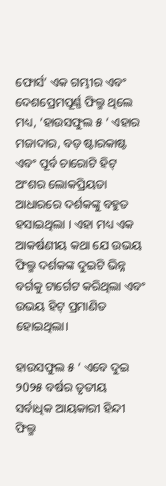ଫୋର୍ସ’ ଏକ ଗମ୍ଭୀର ଏବଂ ଦେଶପ୍ରେମପୂର୍ଣ୍ଣ ଫିଲ୍ମ ଥିଲେ ମଧ୍ୟ, ‘ହାଉସଫୁଲ ୫ ‘ ଏହାର ମଜାଦାର, ବଡ଼ ଷ୍ଟାରକାଷ୍ଟ ଏବଂ ପୂର୍ବ ଚାରୋଟି ହିଟ୍ ଅଂଶର ଲୋକପ୍ରିୟତା ଆଧାରରେ ଦର୍ଶକଙ୍କୁ ବହୁତ ହସାଇଥିଲା । ଏହା ମଧ୍ୟ ଏକ ଆକର୍ଷଣୀୟ କଥା ଯେ ଉଭୟ ଫିଲ୍ମ ଦର୍ଶକଙ୍କ ଦୁଇଟି ଭିନ୍ନ ବର୍ଗକୁ ଟାର୍ଗେଟ କରିଥିଲା ଏବଂ ଉଭୟ ହିଟ୍ ପ୍ରମାଣିତ ହୋଇଥିଲା।

ହାଉସଫୁଲ ୫ ‘ ଏବେ ଦୁଇ ୨0୨୫ ବର୍ଷର ତୃତୀୟ ସର୍ବାଧିକ ଆୟକାରୀ ହିନ୍ଦୀ ଫିଲ୍ମ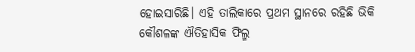ହୋଇସାରିଛି। ଏହି ତାଲିକାରେ ପ୍ରଥମ ସ୍ଥାନରେ ରହିଛି ଭିକି କୌଶଳଙ୍କ ଐତିହାସିକ ଫିଲ୍ମ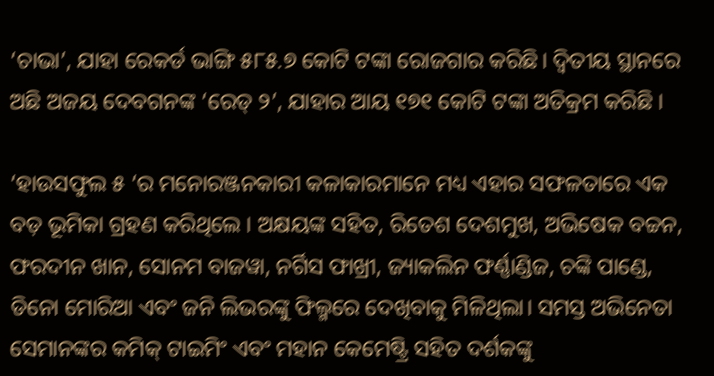‘ଚାଭା’, ଯାହା ରେକର୍ଡ ଭାଙ୍ଗି ୫୮୫.୭ କୋଟି ଟଙ୍କା ରୋଜଗାର କରିଛି। ଦ୍ୱିତୀୟ ସ୍ଥାନରେ ଅଛି ଅଜୟ ଦେବଗନଙ୍କ ‘ରେଡ୍ ୨’, ଯାହାର ଆୟ ୧୭୧ କୋଟି ଟଙ୍କା ଅତିକ୍ରମ କରିଛି ।

‘ହାଉସଫୁଲ ୫ ‘ର ମନୋରଞ୍ଜନକାରୀ କଳାକାରମାନେ ମଧ୍ୟ ଏହାର ସଫଳତାରେ ଏକ ବଡ଼ ଭୂମିକା ଗ୍ରହଣ କରିଥିଲେ । ଅକ୍ଷୟଙ୍କ ସହିତ, ରିତେଶ ଦେଶମୁଖ, ଅଭିଷେକ ବଚ୍ଚନ, ଫରଦୀନ ଖାନ, ସୋନମ ବାଜୱା, ନର୍ଗିସ ଫାଖ୍ରୀ, ଜ୍ୟାକଲିନ ଫର୍ଣ୍ଣାଣ୍ଡିଜ, ଚଙ୍କି ପାଣ୍ଡେ, ଡିନୋ ମୋରିଆ ଏବଂ ଜନି ଲିଭରଙ୍କୁ ଫିଲ୍ମରେ ଦେଖିବାକୁ ମିଳିଥିଲା। ସମସ୍ତ ଅଭିନେତା ସେମାନଙ୍କର କମିକ୍ ଟାଇମିଂ ଏବଂ ମହାନ କେମେଷ୍ଟ୍ରି ସହିତ ଦର୍ଶକଙ୍କୁ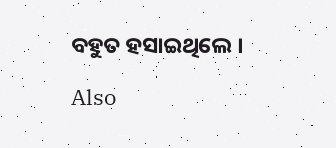ବହୁତ ହସାଇଥିଲେ ।

Also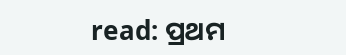read: ପ୍ରଥମ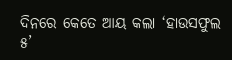ଦିନରେ କେତେ ଆୟ କଲା ‘ହାଉସଫୁଲ ୫’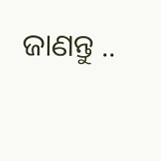ଜାଣନ୍ତୁ ..